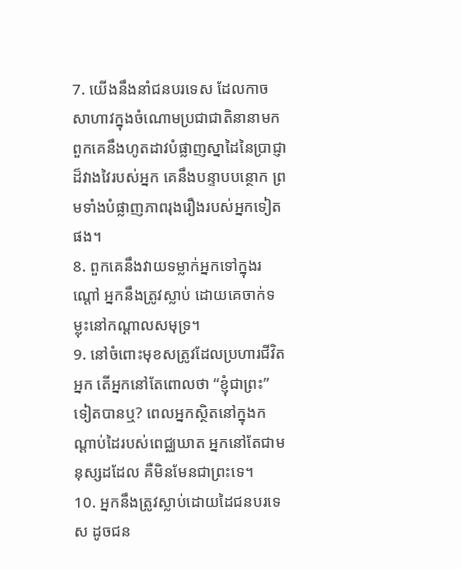7. យើងនឹងនាំជនបរទេស ដែលកាចសាហាវក្នុងចំណោមប្រជាជាតិនានាមក ពួកគេនឹងហូតដាវបំផ្លាញស្នាដៃនៃប្រាជ្ញាដ៏វាងវៃរបស់អ្នក គេនឹងបន្ទាបបន្ថោក ព្រមទាំងបំផ្លាញភាពរុងរឿងរបស់អ្នកទៀតផង។
8. ពួកគេនឹងវាយទម្លាក់អ្នកទៅក្នុងរណ្ដៅ អ្នកនឹងត្រូវស្លាប់ ដោយគេចាក់ទម្លុះនៅកណ្ដាលសមុទ្រ។
9. នៅចំពោះមុខសត្រូវដែលប្រហារជីវិតអ្នក តើអ្នកនៅតែពោលថា “ខ្ញុំជាព្រះ” ទៀតបានឬ? ពេលអ្នកស្ថិតនៅក្នុងកណ្ដាប់ដៃរបស់ពេជ្ឈឃាត អ្នកនៅតែជាមនុស្សដដែល គឺមិនមែនជាព្រះទេ។
10. អ្នកនឹងត្រូវស្លាប់ដោយដៃជនបរទេស ដូចជន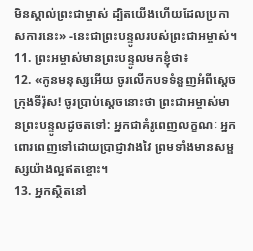មិនស្គាល់ព្រះជាម្ចាស់ ដ្បិតយើងហើយដែលប្រកាសការនេះ» -នេះជាព្រះបន្ទូលរបស់ព្រះជាអម្ចាស់។
11. ព្រះអម្ចាស់មានព្រះបន្ទូលមកខ្ញុំថា៖
12. «កូនមនុស្សអើយ ចូរលើកបទទំនួញអំពីស្ដេចក្រុងទីរ៉ុស! ចូរប្រាប់ស្ដេចនោះថា ព្រះជាអម្ចាស់មានព្រះបន្ទូលដូចតទៅ: អ្នកជាគំរូពេញលក្ខណៈ អ្នកពោរពេញទៅដោយប្រាជ្ញាវាងវៃ ព្រមទាំងមានសម្ផស្សយ៉ាងល្អឥតខ្ចោះ។
13. អ្នកស្ថិតនៅ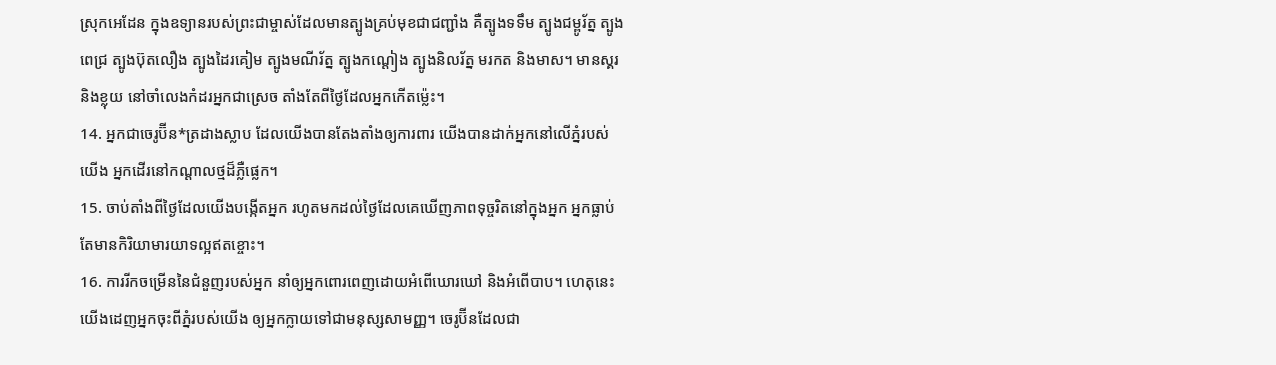ស្រុកអេដែន ក្នុងឧទ្យានរបស់ព្រះជាម្ចាស់ដែលមានត្បូងគ្រប់មុខជាជញ្ជាំង គឺត្បូងទទឹម ត្បូងជម្ពូរ័ត្ន ត្បូងពេជ្រ ត្បូងប៊ុតលឿង ត្បូងដៃរគៀម ត្បូងមណីរ័ត្ន ត្បូងកណ្ដៀង ត្បូងនិលរ័ត្ន មរកត និងមាស។ មានស្គរ និងខ្លុយ នៅចាំលេងកំដរអ្នកជាស្រេច តាំងតែពីថ្ងៃដែលអ្នកកើតម៉្លេះ។
14. អ្នកជាចេរូប៊ីន*ត្រដាងស្លាប ដែលយើងបានតែងតាំងឲ្យការពារ យើងបានដាក់អ្នកនៅលើភ្នំរបស់យើង អ្នកដើរនៅកណ្ដាលថ្មដ៏ភ្លឺផ្លេក។
15. ចាប់តាំងពីថ្ងៃដែលយើងបង្កើតអ្នក រហូតមកដល់ថ្ងៃដែលគេឃើញភាពទុច្ចរិតនៅក្នុងអ្នក អ្នកធ្លាប់តែមានកិរិយាមារយាទល្អឥតខ្ចោះ។
16. ការរីកចម្រើននៃជំនួញរបស់អ្នក នាំឲ្យអ្នកពោរពេញដោយអំពើឃោរឃៅ និងអំពើបាប។ ហេតុនេះ យើងដេញអ្នកចុះពីភ្នំរបស់យើង ឲ្យអ្នកក្លាយទៅជាមនុស្សសាមញ្ញ។ ចេរូប៊ីនដែលជា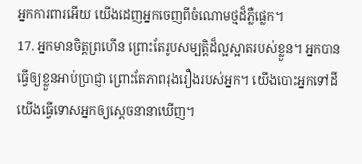អ្នកការពារអើយ យើងដេញអ្នកចេញពីចំណោមថ្មដ៏ភ្លឺផ្លេក។
17. អ្នកមានចិត្តព្រហើន ព្រោះតែរូបសម្បត្តិដ៏ល្អស្អាតរបស់ខ្លួន។ អ្នកបានធ្វើឲ្យខ្លួនអាប់ប្រាជ្ញា ព្រោះតែភាពរុងរឿងរបស់អ្នក។ យើងបោះអ្នកទៅដី យើងធ្វើទោសអ្នកឲ្យស្ដេចនានាឃើញ។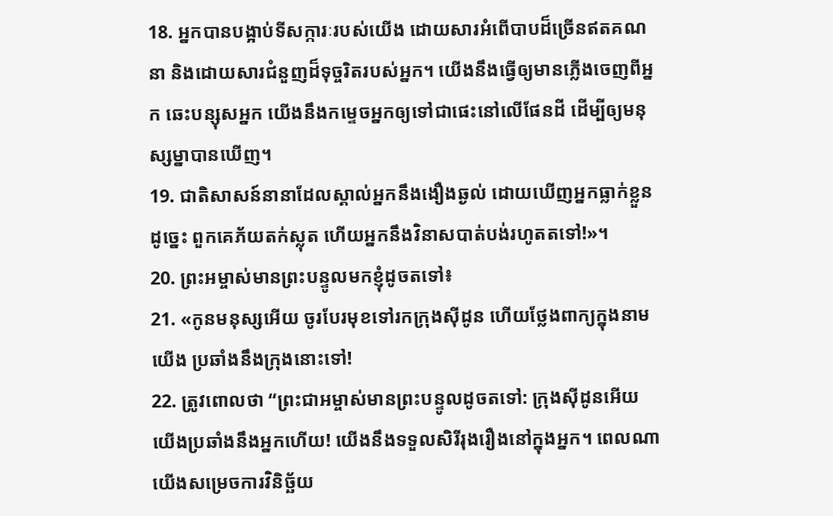18. អ្នកបានបង្អាប់ទីសក្ការៈរបស់យើង ដោយសារអំពើបាបដ៏ច្រើនឥតគណនា និងដោយសារជំនួញដ៏ទុច្ចរិតរបស់អ្នក។ យើងនឹងធ្វើឲ្យមានភ្លើងចេញពីអ្នក ឆេះបន្សុសអ្នក យើងនឹងកម្ទេចអ្នកឲ្យទៅជាផេះនៅលើផែនដី ដើម្បីឲ្យមនុស្សម្នាបានឃើញ។
19. ជាតិសាសន៍នានាដែលស្គាល់អ្នកនឹងងឿងឆ្ងល់ ដោយឃើញអ្នកធ្លាក់ខ្លួនដូច្នេះ ពួកគេភ័យតក់ស្លុត ហើយអ្នកនឹងវិនាសបាត់បង់រហូតតទៅ!»។
20. ព្រះអម្ចាស់មានព្រះបន្ទូលមកខ្ញុំដូចតទៅ៖
21. «កូនមនុស្សអើយ ចូរបែរមុខទៅរកក្រុងស៊ីដូន ហើយថ្លែងពាក្យក្នុងនាមយើង ប្រឆាំងនឹងក្រុងនោះទៅ!
22. ត្រូវពោលថា “ព្រះជាអម្ចាស់មានព្រះបន្ទូលដូចតទៅ: ក្រុងស៊ីដូនអើយ យើងប្រឆាំងនឹងអ្នកហើយ! យើងនឹងទទួលសិរីរុងរឿងនៅក្នុងអ្នក។ ពេលណាយើងសម្រេចការវិនិច្ឆ័យ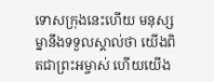ទោសក្រុងនេះហើយ មនុស្សម្នានឹងទទួលស្គាល់ថា យើងពិតជាព្រះអម្ចាស់ ហើយយើង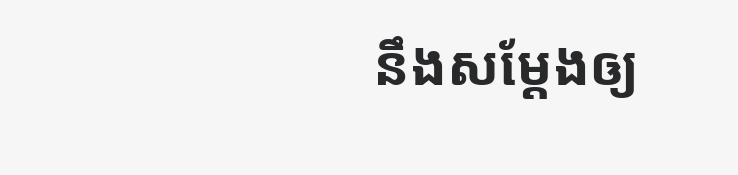នឹងសម្តែងឲ្យ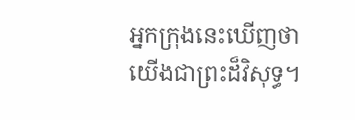អ្នកក្រុងនេះឃើញថា យើងជាព្រះដ៏វិសុទ្ធ។